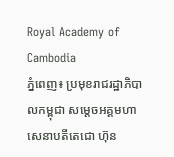Royal Academy of Cambodia
ភ្នំពេញ៖ ប្រមុខរាជរដ្ឋាភិបាលកម្ពុជា សម្ដេចអគ្គមហាសេនាបតីតេជោ ហ៊ុន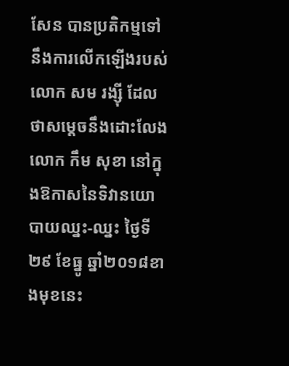សែន បានប្រតិកម្មទៅនឹងការលើកឡើងរបស់លោក សម រង្ស៊ី ដែលថាសម្ដេចនឹងដោះលែងលោក កឹម សុខា នៅក្នុងឱកាសនៃទិវានយោបាយឈ្នះ-ឈ្នះ ថ្ងៃទី២៩ ខែធ្នូ ឆ្នាំ២០១៨ខាងមុខនេះ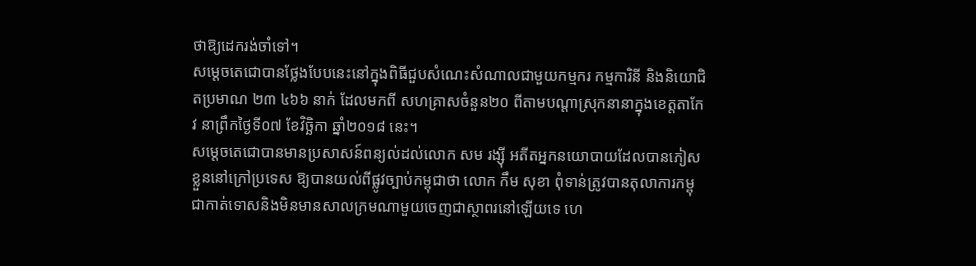ថាឱ្យដេករង់ចាំទៅ។
សម្ដេចតេជោបានថ្លែងបែបនេះនៅក្នុងពិធីជួបសំណេះសំណាលជាមួយកម្មករ កម្មការិនី និងនិយោជិតប្រមាណ ២៣ ៤៦៦ នាក់ ដែលមកពី សហគ្រាសចំនួន២០ ពីតាមបណ្ដាស្រុកនានាក្នុងខេត្តតាកែវ នាព្រឹកថ្ងៃទី០៧ ខែវិច្ឆិកា ឆ្នាំ២០១៨ នេះ។
សម្ដេចតេជោបានមានប្រសាសន៍ពន្យល់ដល់លោក សម រង្ស៊ី អតីតអ្នកនយោបាយដែលបានភៀសខ្លួននៅក្រៅប្រទេស ឱ្យបានយល់ពីផ្លូវច្បាប់កម្ពុជាថា លោក កឹម សុខា ពុំទាន់ត្រូវបានតុលាការកម្ពុជាកាត់ទោសនិងមិនមានសាលក្រមណាមួយចេញជាស្ថាពរនៅឡើយទេ ហេ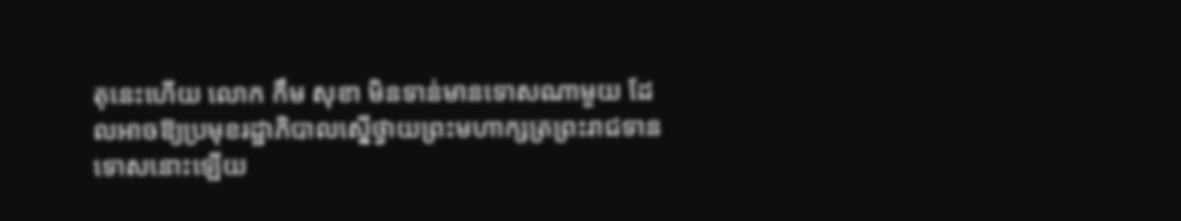តុនេះហើយ លោក កឹម សុខា មិនទាន់មានទោសណាមួយ ដែលអាចឱ្យប្រមុខរដ្ឋាភិបាលស្នើថ្វាយព្រះមហាក្សត្រព្រះរាជទានទោសនោះឡើយ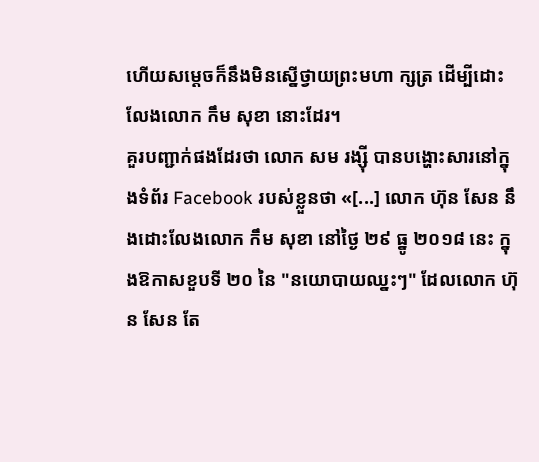ហើយសម្ដេចក៏នឹងមិនស្នើថ្វាយព្រះមហា ក្សត្រ ដើម្បីដោះលែងលោក កឹម សុខា នោះដែរ។
គួរបញ្ជាក់ផងដែរថា លោក សម រង្ស៊ី បានបង្ហោះសារនៅក្នុងទំព័រ Facebook របស់ខ្លួនថា «[...] លោក ហ៊ុន សែន នឹងដោះលែងលោក កឹម សុខា នៅថ្ងៃ ២៩ ធ្នូ ២០១៨ នេះ ក្នុងឱកាសខួបទី ២០ នៃ "នយោបាយឈ្នះៗ" ដែលលោក ហ៊ុន សែន តែ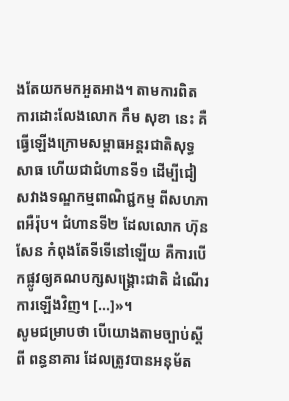ងតែយកមកអួតអាង។ តាមការពិត ការដោះលែងលោក កឹម សុខា នេះ គឺធ្វើឡើងក្រោមសម្ពាធអន្តរជាតិសុទ្ធសាធ ហើយជាជំហានទី១ ដើម្បីជៀសវាងទណ្ឌកម្មពាណិជ្ជកម្ម ពីសហភាពអឺរ៉ុប។ ជំហានទី២ ដែលលោក ហ៊ុន សែន កំពុងតែទីទើនៅឡើយ គឺការបើកផ្លូវឲ្យគណបក្សសង្គ្រោះជាតិ ដំណើរការឡើងវិញ។ [...]»។
សូមជម្រាបថា បើយោងតាមច្បាប់ស្ដីពី ពន្ធនាគារ ដែលត្រូវបានអនុម័ត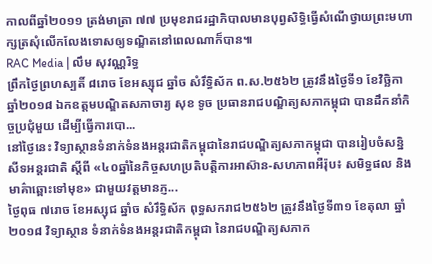កាលពីឆ្នាំ២០១១ ត្រង់មាត្រា ៧៧ ប្រមុខរាជរដ្ឋាភិបាលមានបុព្វសិទ្ធិធ្វើសំណើថ្វាយព្រះមហាក្សត្រសុំលើកលែងទោសឲ្យទណ្ឌិតនៅពេលណាក៏បាន៕
RAC Media | លឹម សុវណ្ណរិទ្ធ
ព្រឹកថ្ងៃព្រហស្បតិ៍ ៨រោច ខែអស្សុជ ឆ្នាំច សំរឹទ្ធិស័ក ព.ស.២៥៦២ ត្រូវនឹងថ្ងៃទី១ ខែវិច្ឆិកា ឆ្នាំ២០១៨ ឯកឧត្តមបណ្ឌិតសភាចារ្យ សុខ ទូច ប្រធានរាជបណ្ឌិត្យសភាកម្ពុជា បានដឹកនាំកិច្ចប្រជុំមួយ ដើម្បីធ្វើការបោ...
នៅថ្ងៃនេះ វិទ្យាស្ថានទំនាក់ទំនងអន្តរជាតិកម្ពុជានៃរាជបណ្ឌិត្យសភាកម្ពុជា បានរៀបចំសន្និសីទអន្តរជាតិ ស្តីពី «៤០ឆ្នាំនៃកិច្ចសហប្រតិបត្តិការអាស៊ាន-សហភាពអឺរ៉ុប៖ សមិទ្ធផល និងមាគ៌ាឆ្ពោះទៅមុខ» ជាមួយវត្តមានភ្ញ...
ថ្ងៃពុធ ៧រោច ខែអស្សុជ ឆ្នាំច សំរឹទ្ធិស័ក ពុទ្ធសករាជ២៥៦២ ត្រូវនឹងថ្ងៃទី៣១ ខែតុលា ឆ្នាំ២០១៨ វិទ្យាស្ថាន ទំនាក់ទំនងអន្តរជាតិកម្ពុជា នៃរាជបណ្ឌិត្យសភាក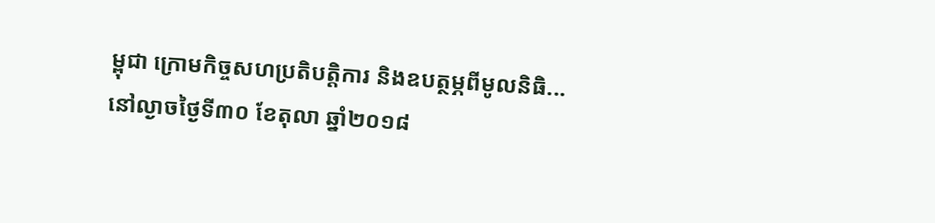ម្ពុជា ក្រោមកិច្ចសហប្រតិបត្តិការ និងឧបត្ថម្ភពីមូលនិធិ...
នៅល្ងាចថ្ងៃទី៣០ ខែតុលា ឆ្នាំ២០១៨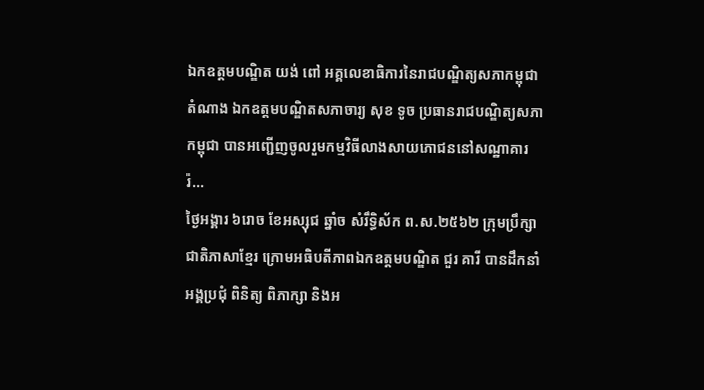ឯកឧត្តមបណ្ឌិត យង់ ពៅ អគ្គលេខាធិការនៃរាជបណ្ឌិត្យសភាកម្ពុជាតំណាង ឯកឧត្តមបណ្ឌិតសភាចារ្យ សុខ ទូច ប្រធានរាជបណ្ឌិត្យសភាកម្ពុជា បានអញ្ជើញចូលរួមកម្មវិធីលាងសាយភោជននៅសណ្ឋាគារ រ៉...
ថ្ងៃអង្គារ ៦រោច ខែអស្សុជ ឆ្នាំច សំរឹទ្ធិស័ក ព.ស.២៥៦២ ក្រុមប្រឹក្សាជាតិភាសាខ្មែរ ក្រោមអធិបតីភាពឯកឧត្តមបណ្ឌិត ជួរ គារី បានដឹកនាំអង្គប្រជុំ ពិនិត្យ ពិភាក្សា និងអ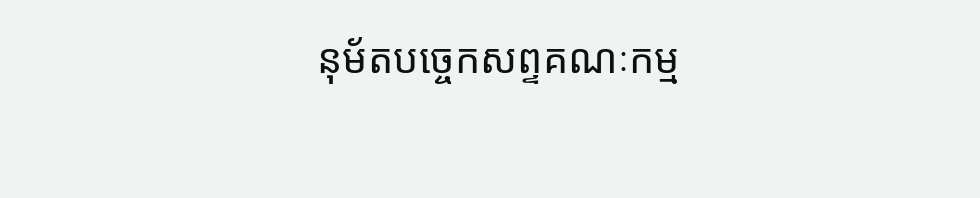នុម័តបច្ចេកសព្ទគណៈកម្ម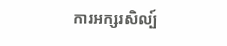ការអក្សរសិល្ប៍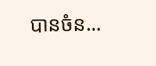បានចំន...